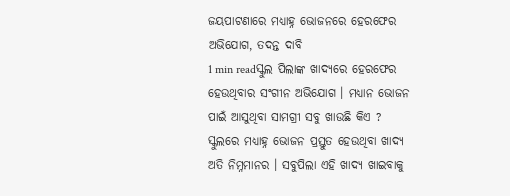ଜୟପାଟଣାରେ ମଧ୍ୟାହ୍ନ ଭୋଜନରେ ହେରଫେର ଅଭିଯୋଗ, ତଦନ୍ତ ଦାବି
1 min readସ୍କୁଲ ପିଲାଙ୍କ ଖାଦ୍ୟରେ ହେରଫେର ହେଉଥିବାର ସଂଗୀନ ଅଭିଯୋଗ । ମଧ୍ୟାନ ଭୋଜନ ପାଇଁ ଆସୁଥିବା ସାମଗ୍ରୀ ସବୁ ଖାଉଛି କିଏ ? ସ୍କୁଲରେ ମଧ୍ୟାହ୍ନ ଭୋଜନ ପ୍ରସ୍ତୁତ ହେଉଥିବା ଖାଦ୍ୟ ଅତି ନିମ୍ନମାନର । ସବୁପିଲା ଏହି ଖାଦ୍ୟ ଖାଇବାକୁ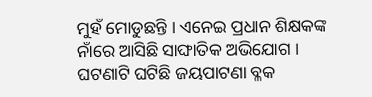ମୁହଁ ମୋଡୁଛନ୍ତି । ଏନେଇ ପ୍ରଧାନ ଶିକ୍ଷକଙ୍କ ନାଁରେ ଆସିଛି ସାଙ୍ଘାତିକ ଅଭିଯୋଗ । ଘଟଣାଟି ଘଟିଛି ଜୟପାଟଣା ବ୍ଳକ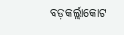ବଡ଼କର୍ଲ୍ଲାକୋଟ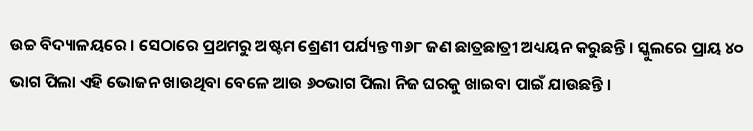ଉଚ୍ଚ ବିଦ୍ୟାଳୟରେ । ସେଠାରେ ପ୍ରଥମରୁ ଅଷ୍ଟମ ଶ୍ରେଣୀ ପର୍ଯ୍ୟନ୍ତ ୩୬୮ ଜଣ ଛାତ୍ରଛାତ୍ରୀ ଅଧ୍ୟୟନ କରୁଛନ୍ତି । ସ୍କୁଲରେ ପ୍ରାୟ ୪୦ ଭାଗ ପିଲା ଏହି ଭୋଜନ ଖାଉଥିବା ବେଳେ ଆଉ ୬୦ଭାଗ ପିଲା ନିଜ ଘରକୁ ଖାଇବା ପାଇଁ ଯାଉଛନ୍ତି ।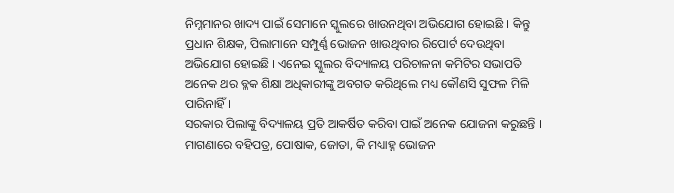ନିମ୍ନମାନର ଖାଦ୍ୟ ପାଇଁ ସେମାନେ ସ୍କୁଲରେ ଖାଉନଥିବା ଅଭିଯୋଗ ହୋଇଛି । କିନ୍ତୁ ପ୍ରଧାନ ଶିକ୍ଷକ, ପିଲାମାନେ ସମ୍ପୁର୍ଣ୍ଣ ଭୋଜନ ଖାଉଥିବାର ରିପୋର୍ଟ ଦେଉଥିବା ଅଭିଯୋଗ ହୋଇଛି । ଏନେଇ ସ୍କୁଲର ବିଦ୍ୟାଳୟ ପରିଚାଳନା କମିଟିର ସଭାପତି ଅନେକ ଥର ବ୍ଳକ ଶିକ୍ଷା ଅଧିକାରୀଙ୍କୁ ଅବଗତ କରିଥିଲେ ମଧ୍ୟ କୌଣସି ସୁଫଳ ମିଳି ପାରିନାହିଁ ।
ସରକାର ପିଲାଙ୍କୁ ବିଦ୍ୟାଳୟ ପ୍ରତି ଆକର୍ଷିତ କରିବା ପାଇଁ ଅନେକ ଯୋଜନା କରୁଛନ୍ତି । ମାଗଣାରେ ବହିପତ୍ର, ପୋଷାକ, ଜୋତା, କି ମଧ୍ୟାହ୍ନ ଭୋଜନ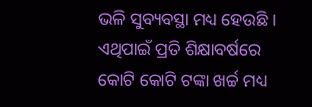ଭଳି ସୁବ୍ୟବସ୍ଥା ମଧ୍ୟ ହେଉଛି । ଏଥିପାଇଁ ପ୍ରତି ଶିକ୍ଷାବର୍ଷରେ କୋଟି କୋଟି ଟଙ୍କା ଖର୍ଚ୍ଚ ମଧ୍ୟ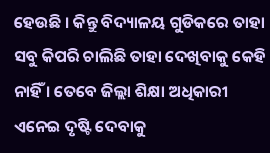ହେଉଛି । କିନ୍ତୁ ବିଦ୍ୟାଳୟ ଗୁଡିକରେ ତାହା ସବୁ କିପରି ଚାଲିଛି ତାହା ଦେଖିବାକୁ କେହି ନାହିଁ । ତେବେ ଜିଲ୍ଲା ଶିକ୍ଷା ଅଧିକାରୀ ଏନେଇ ଦୃଷ୍ଟି ଦେବାକୁ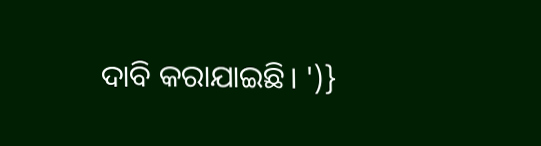ଦାବି କରାଯାଇଛି। ')}